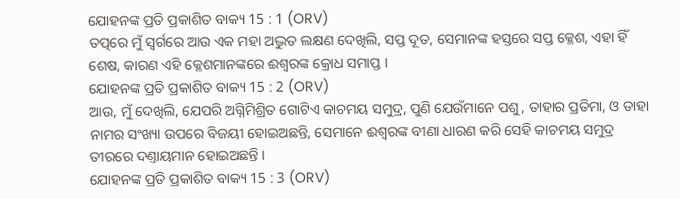ଯୋହନଙ୍କ ପ୍ରତି ପ୍ରକାଶିତ ବାକ୍ୟ 15 : 1 (ORV)
ତତ୍ପରେ ମୁଁ ସ୍ଵର୍ଗରେ ଆଉ ଏକ ମହା ଅଦ୍ଭୁତ ଲକ୍ଷଣ ଦେଖିଲି, ସପ୍ତ ଦୂତ, ସେମାନଙ୍କ ହସ୍ତରେ ସପ୍ତ କ୍ଳେଶ, ଏହା ହିଁ ଶେଷ, କାରଣ ଏହି କ୍ଳେଶମାନଙ୍କରେ ଈଶ୍ଵରଙ୍କ କ୍ରୋଧ ସମାପ୍ତ ।
ଯୋହନଙ୍କ ପ୍ରତି ପ୍ରକାଶିତ ବାକ୍ୟ 15 : 2 (ORV)
ଆଉ, ମୁଁ ଦେଖିଲି, ଯେପରି ଅଗ୍ନିମିଶ୍ରିତ ଗୋଟିଏ କାଚମୟ ସମୁଦ୍ର, ପୁଣି ଯେଉଁମାନେ ପଶୁ, ତାହାର ପ୍ରତିମା, ଓ ତାହା ନାମର ସଂଖ୍ୟା ଉପରେ ବିଜୟୀ ହୋଇଅଛନ୍ତି, ସେମାନେ ଈଶ୍ଵରଙ୍କ ବୀଣା ଧାରଣ କରି ସେହି କାଚମୟ ସମୁଦ୍ର ତୀରରେ ଦଣ୍ତାୟମାନ ହୋଇଅଛନ୍ତି ।
ଯୋହନଙ୍କ ପ୍ରତି ପ୍ରକାଶିତ ବାକ୍ୟ 15 : 3 (ORV)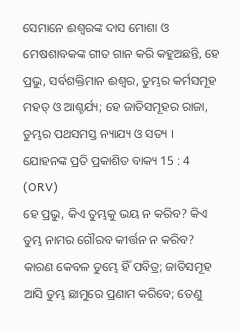ସେମାନେ ଈଶ୍ଵରଙ୍କ ଦାସ ମୋଶା ଓ ମେଷଶାବକଙ୍କ ଗୀତ ଗାନ କରି କହୁଅଛନ୍ତି, ହେ ପ୍ରଭୁ, ସର୍ବଶକ୍ତିମାନ ଈଶ୍ଵର, ତୁମ୍ଭର କର୍ମସମୂହ ମହତ୍ ଓ ଆଶ୍ଚର୍ଯ୍ୟ; ହେ ଜାତିସମୂହର ରାଜା, ତୁମ୍ଭର ପଥସମସ୍ତ ନ୍ୟାଯ୍ୟ ଓ ସତ୍ୟ ।
ଯୋହନଙ୍କ ପ୍ରତି ପ୍ରକାଶିତ ବାକ୍ୟ 15 : 4 (ORV)
ହେ ପ୍ରଭୁ, କିଏ ତୁମ୍ଭକୁ ଭୟ ନ କରିବ? କିଏ ତୁମ୍ଭ ନାମର ଗୌରବ କୀର୍ତ୍ତନ ନ କରିବ? କାରଣ କେବଳ ତୁମ୍ଭେ ହିଁ ପବିତ୍ର; ଜାତିସମୂହ ଆସି ତୁମ୍ଭ ଛାମୁରେ ପ୍ରଣାମ କରିବେ; ତେଣୁ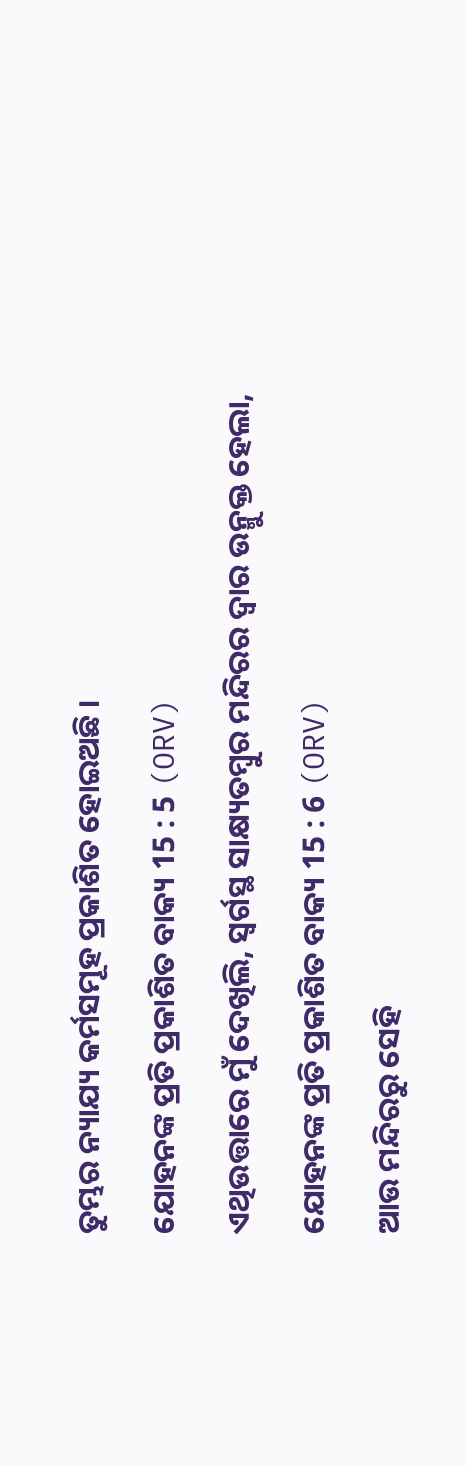ତୁମ୍ଭର ନ୍ୟାଯ୍ୟ କର୍ମସମୂହ ପ୍ରକାଶିତ ହୋଇଅଛି ।
ଯୋହନଙ୍କ ପ୍ରତି ପ୍ରକାଶିତ ବାକ୍ୟ 15 : 5 (ORV)
ଏଥିଉତ୍ତାରେ ମୁଁ ଦେଖିଲି, ସ୍ଵର୍ଗସ୍ଥ ସାକ୍ଷ୍ୟତମ୍ଵୁର ମନ୍ଦିରର ଦ୍ଵାର ଉନ୍ମୁକ୍ତ ହେଲା,
ଯୋହନଙ୍କ ପ୍ରତି ପ୍ରକାଶିତ ବାକ୍ୟ 15 : 6 (ORV)
ଆଉ ମନ୍ଦିରରୁ ସେହି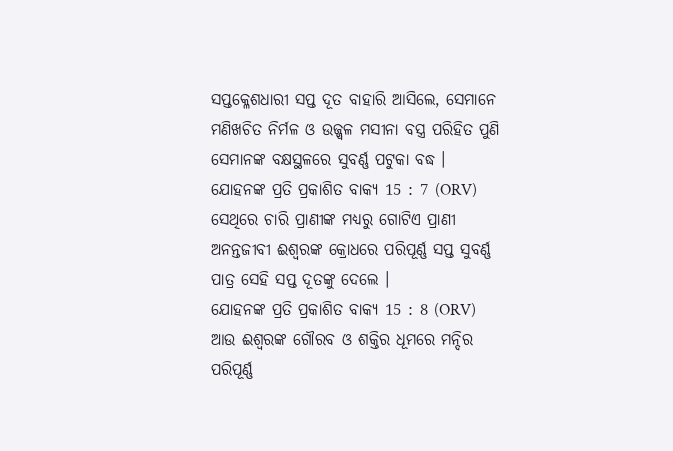ସପ୍ତକ୍ଳେଶଧାରୀ ସପ୍ତ ଦୂତ ବାହାରି ଆସିଲେ, ସେମାନେ ମଣିଖଚିତ ନିର୍ମଳ ଓ ଉଜ୍ଜ୍ଵଳ ମସୀନା ବସ୍ତ୍ର ପରିହିତ ପୁଣି ସେମାନଙ୍କ ବକ୍ଷସ୍ଥଳରେ ସୁବର୍ଣ୍ଣ ପଟୁକା ବଦ୍ଧ ।
ଯୋହନଙ୍କ ପ୍ରତି ପ୍ରକାଶିତ ବାକ୍ୟ 15 : 7 (ORV)
ସେଥିରେ ଚାରି ପ୍ରାଣୀଙ୍କ ମଧ୍ୟରୁ ଗୋଟିଏ ପ୍ରାଣୀ ଅନନ୍ତଜୀବୀ ଈଶ୍ଵରଙ୍କ କ୍ରୋଧରେ ପରିପୂର୍ଣ୍ଣ ସପ୍ତ ସୁବର୍ଣ୍ଣ ପାତ୍ର ସେହି ସପ୍ତ ଦୂତଙ୍କୁ ଦେଲେ ।
ଯୋହନଙ୍କ ପ୍ରତି ପ୍ରକାଶିତ ବାକ୍ୟ 15 : 8 (ORV)
ଆଉ ଈଶ୍ଵରଙ୍କ ଗୌରବ ଓ ଶକ୍ତିର ଧୂମରେ ମନ୍ଦିର ପରିପୂର୍ଣ୍ଣ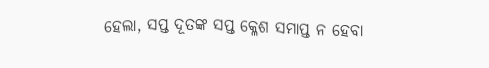ହେଲା, ସପ୍ତ ଦୂତଙ୍କ ସପ୍ତ କ୍ଳେଶ ସମାପ୍ତ ନ ହେବା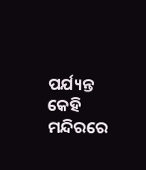ପର୍ଯ୍ୟନ୍ତ କେହି ମନ୍ଦିରରେ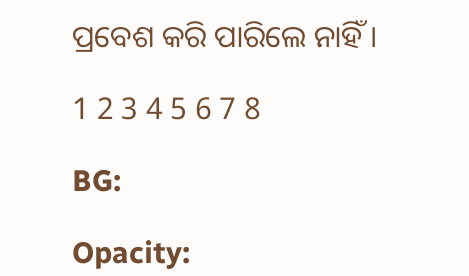ପ୍ରବେଶ କରି ପାରିଲେ ନାହିଁ ।

1 2 3 4 5 6 7 8

BG:

Opacity: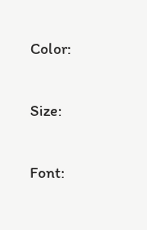Color:


Size:


Font: